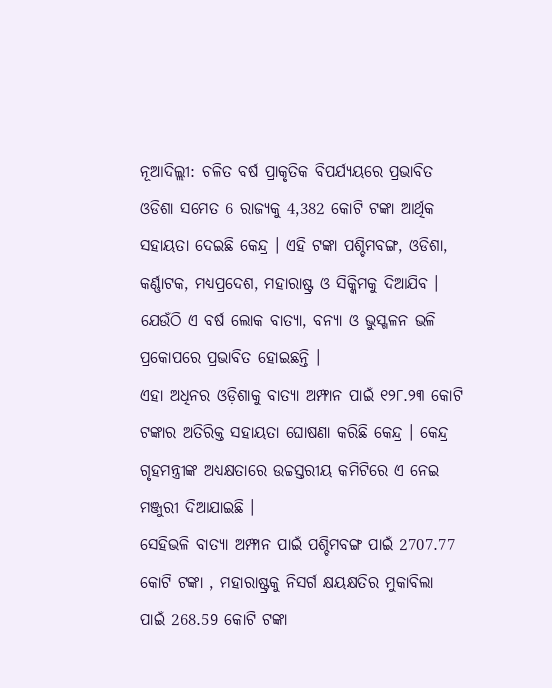ନୂଆଦିଲ୍ଲୀ: ଚଳିତ ବର୍ଷ ପ୍ରାକୃତିକ ବିପର୍ଯ୍ୟୟରେ ପ୍ରଭାବିତ ଓଡିଶା ସମେତ 6 ରାଜ୍ୟକୁ 4,382 କୋଟି ଟଙ୍କା ଆର୍ଥିକ ସହାୟତା ଦେଇଛି କେନ୍ଦ୍ର । ଏହି ଟଙ୍କା ପଶ୍ଚିମବଙ୍ଗ, ଓଡିଶା, କର୍ଣ୍ଣାଟକ, ମଧ୍ୟପ୍ରଦେଶ, ମହାରାଷ୍ଟ୍ର ଓ ସିକ୍କିମକୁ ଦିଆଯିବ । ଯେଉଁଠି ଏ ବର୍ଷ ଲୋକ ବାତ୍ୟା, ବନ୍ୟା ଓ ଭୁସ୍ଖଳନ ଭଳି ପ୍ରକୋପରେ ପ୍ରଭାବିତ ହୋଇଛନ୍ତି ।
ଏହା ଅଧିନର ଓଡ଼ିଶାକୁ ବାତ୍ୟା ଅମ୍ଫାନ ପାଇଁ ୧୨୮.୨୩ କୋଟି ଟଙ୍କାର ଅତିରିକ୍ତ ସହାୟତା ଘୋଷଣା କରିଛି କେନ୍ଦ୍ର । କେନ୍ଦ୍ର ଗୃହମନ୍ତ୍ରୀଙ୍କ ଅଧ୍ୟକ୍ଷତାରେ ଉଚ୍ଚସ୍ତରୀୟ କମିଟିରେ ଏ ନେଇ ମଞ୍ଜୁରୀ ଦିଆଯାଇଛି ।
ସେହିଭଳି ବାତ୍ୟା ଅମ୍ଫାନ ପାଇଁ ପଶ୍ଚିମବଙ୍ଗ ପାଇଁ 2707.77 କୋଟି ଟଙ୍କା , ମହାରାଷ୍ଟ୍ରକୁ ନିସର୍ଗ କ୍ଷୟକ୍ଷତିର ମୁକାବିଲା ପାଇଁ 268.59 କୋଟି ଟଙ୍କା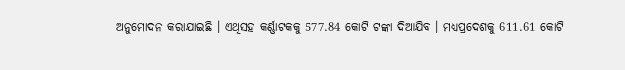ଅନୁମୋଦନ କରାଯାଇଛି । ଏଥିସହ କର୍ଣ୍ଣାଟକକୁ 577.84 କୋଟି ଟଙ୍କା ଦିଆଯିବ । ମଧ୍ୟପ୍ରଦେଶକୁ 611.61 କୋଟି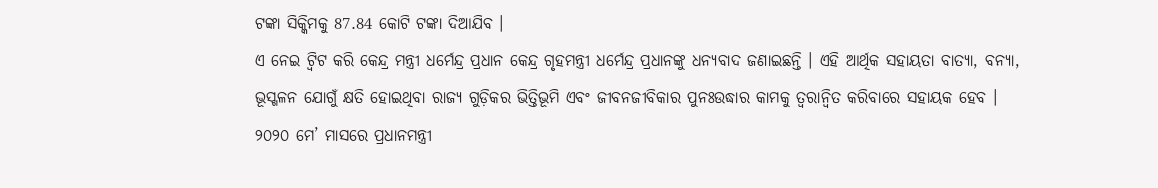ଟଙ୍କା ସିକ୍କିମକୁ 87.84 କୋଟି ଟଙ୍କା ଦିଆଯିବ ।
ଏ ନେଇ ଟ୍ବିଟ କରି କେନ୍ଦ୍ର ମନ୍ତ୍ରୀ ଧର୍ମେନ୍ଦ୍ର ପ୍ରଧାନ କେନ୍ଦ୍ର ଗୃହମନ୍ତ୍ରୀ ଧର୍ମେନ୍ଦ୍ର ପ୍ରଧାନଙ୍କୁ ଧନ୍ୟବାଦ ଜଣାଇଛନ୍ତି । ଏହି ଆର୍ଥିକ ସହାୟତା ବାତ୍ୟା, ବନ୍ୟା, ଭୂସ୍ଖଳନ ଯୋଗୁଁ କ୍ଷତି ହୋଇଥିବା ରାଜ୍ୟ ଗୁଡ଼ିକର ଭିତ୍ତିଭୂମି ଏବଂ ଜୀବନଜୀବିକାର ପୁନଃଉଦ୍ଧାର କାମକୁ ତ୍ୱରାନ୍ୱିତ କରିବାରେ ସହାୟକ ହେବ ।
୨୦୨୦ ମେ’ ମାସରେ ପ୍ରଧାନମନ୍ତ୍ରୀ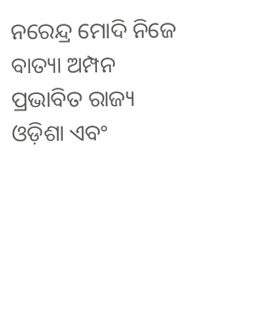ନରେନ୍ଦ୍ର ମୋଦି ନିଜେ ବାତ୍ୟା ଅମ୍ପନ ପ୍ରଭାବିତ ରାଜ୍ୟ ଓଡ଼ିଶା ଏବଂ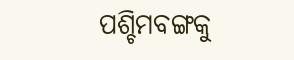ପଶ୍ଚିମବଙ୍ଗକୁ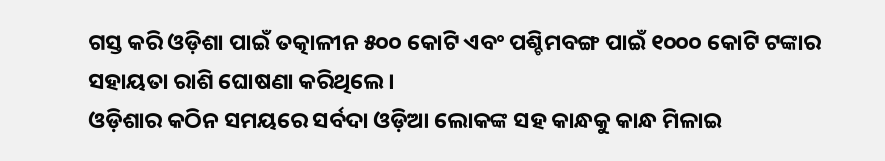ଗସ୍ତ କରି ଓଡ଼ିଶା ପାଇଁ ତତ୍କାଳୀନ ୫୦୦ କୋଟି ଏବଂ ପଶ୍ଚିମବଙ୍ଗ ପାଇଁ ୧୦୦୦ କୋଟି ଟଙ୍କାର ସହାୟତା ରାଶି ଘୋଷଣା କରିଥିଲେ ।
ଓଡ଼ିଶାର କଠିନ ସମୟରେ ସର୍ବଦା ଓଡ଼ିଆ ଲୋକଙ୍କ ସହ କାନ୍ଧକୁ କାନ୍ଧ ମିଳାଇ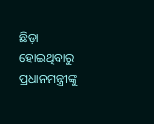ଛିଡ଼ା ହୋଇଥିବାରୁ ପ୍ରଧାନମନ୍ତ୍ରୀଙ୍କୁ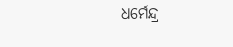ଧର୍ମେନ୍ଦ୍ର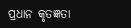ପ୍ରଧାନ କୃତଜ୍ଞତା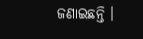ଜଣାଇଛନ୍ତି ।